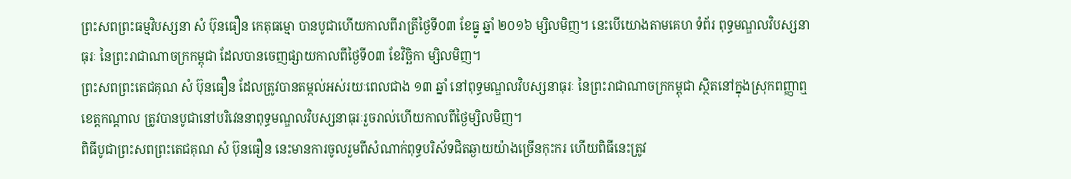ព្រះសពព្រះធម្មវិបស្សនា សំ ប៊ុនធឿន កេតុធម្មោ បានបូជាហើយកាលពីរាត្រីថ្ងៃទី០៣ ខែធ្នូ ឆ្នាំ ២០១៦ ម្សិលមិញ។ នេះបើយោងតាមគេហ ទំព័រ ពុទ្ធមណ្ឌលវិបស្សនាធុរៈ នៃព្រះរាជាណាចក្រកម្ពុជា ដែលបានចេញផ្សាយកាលពីថ្ងៃទី០៣ ខែវិច្ឆិកា ម្សិលមិញ។
ព្រះសពព្រះតេជគុណ សំ ប៊ុនធឿន ដែលត្រូវបានតម្កល់អស់រយៈពេលជាង ១៣ ឆ្នាំ នៅពុទ្ធមណ្ឌលវិបស្សនាធុរៈ នៃព្រះរាជាណាចក្រកម្ពុជា ស្ថិតនៅក្នុងស្រុកពញ្ញាឮ ខេត្តកណ្តាល ត្រូវបានបូជានៅបរិវេននាពុទ្ធមណ្ឌលវិបស្សនាធុរៈរួចរាល់ហើយកាលពីថ្ងៃម្សិលមិញ។
ពិធីបូជាព្រះសពព្រះតេជគុណ សំ ប៊ុនធឿន នេះមានការចូលរួមពីសំណាក់ពុទ្ធបរិស័ទជិតឆ្ងាយយ៉ាងច្រើនកុះករ ហើយពិធីនេះត្រូវ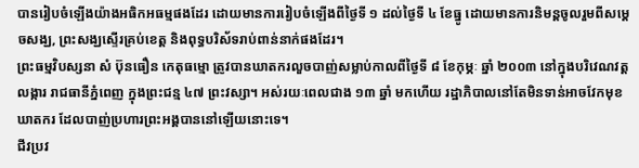បានរៀបចំឡើងយ៉ាងអធិកអធម្មផងដែរ ដោយមានការរៀបចំឡើងពីថ្ងៃទី ១ ដល់ថ្ងៃទី ៤ ខែធ្នូ ដោយមានការនិមន្តចូលរួមពីសម្តេចសង្ឃ, ព្រះសង្ឃស្ទើរគ្រប់ខេត្ត និងពុទ្ធបរិស័ទរាប់ពាន់នាក់ផងដែរ។
ព្រះធម្មវិបស្សនា សំ ប៊ុនធឿន កេតុធម្មោ ត្រូវបានឃាតករលួចបាញ់សម្លាប់កាលពីថ្ងៃទី ៨ ខែកុម្ភៈ ឆ្នាំ ២០០៣ នៅក្នុងបរិវេណវត្តលង្ការ រាជធានីភ្នំពេញ ក្នុងព្រះជន្ម ៤៧ ព្រះវស្សា។ អស់រយៈពេលជាង ១៣ ឆ្នាំ មកហើយ រដ្ឋាភិបាលនៅតែមិនទាន់អាចវែកមុខឃាតករ ដែលបាញ់ប្រហារព្រះអង្គបាននៅឡើយនោះទេ។
ជីវប្រវ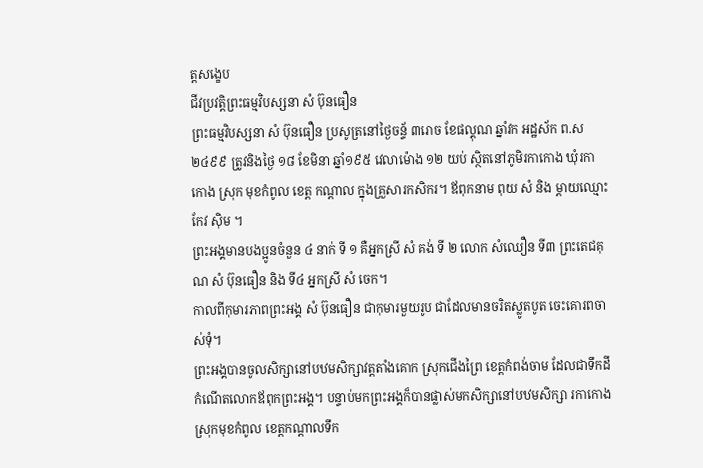ត្តសង្ខេប
ជីវប្រវត្តិព្រះធម្មវិបស្សនា សំ ប៊ុនធឿន
ព្រះធម្មវិបស្សនា សំ ប៊ុនធឿន ប្រសូត្រនៅថ្ងៃចន្ទ័ ៣រោច ខែផល្គុណ ឆ្នាំវក អដ្ឋស័ក ព.ស ២៤៩៩ ត្រូវនិងថ្ងៃ ១៨ ខែមិនា ឆ្នាំ១៩៥ វេលាម៉ោង ១២ យប់ ស្ថិតនៅភូមិរកាកោង ឃុំរកាកោង ស្រុក មុខកំពូល ខេត្ត កណ្តាល ក្នុងគ្រួសារកសិករ។ ឪពុកនាម ពុយ សំ និង ម្តាយឈ្មោះ កែវ ស៊ិម ។
ព្រះអង្គមានបងប្អូនចំនួន ៤ នាក់ ទី ១ គឺអ្នកស្រី សំ គង់ ទី ២ លោក សំឈឿន ទី៣ ព្រះតេជគុណ សំ ប៊ុនធឿន និង ទី៤ អ្នកស្រី សំ ចេក។
កាលពីកុមារភាពព្រះអង្គ សំ ប៊ុនធឿន ជាកុមារមួយរូប ជាដែលមានចរិតស្លូតបូត ចេះគោរពចាស់ទុំ។
ព្រះអង្គបានចូលសិក្សានៅបឋមសិក្សាវត្តតាំងគោក ស្រុកជើងព្រៃ ខេត្តកំពង់ចាម ដែលជាទឹកដីកំណើតលោកឪពុកព្រះអង្គ។ បន្ទាប់មកព្រះអង្គក៏បានផ្លាស់មកសិក្សានៅបឋមសិក្សា រកាកោង ស្រុកមុខកំពូល ខេត្តកណ្តាលទឹក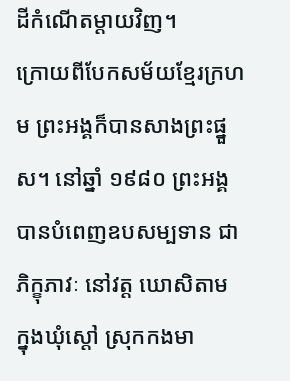ដីកំណើតម្តាយវិញ។
ក្រោយពីបែកសម័យខ្មែរក្រហម ព្រះអង្គក៏បានសាងព្រះផ្នួស។ នៅឆ្នាំ ១៩៨០ ព្រះអង្គបានបំពេញឧបសម្បទាន ជាភិក្ខុភាវៈ នៅវត្ត ឃោសិតាម ក្នុងឃុំស្ដៅ ស្រុកកងមា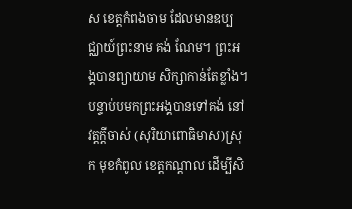ស ខេត្តកំពងចាម ដែលមានឧប្បជ្ឈាយ៍ព្រះនាម គង់ ណែម។ ព្រះអង្គបានព្យាយាម សិក្សាកាន់តែខ្លាំង។ បន្ទាប់បមកព្រះអង្គបានទៅគង់ នៅវត្តក្តីចាស់ (សុរិយាពោធិមាស)ស្រុក មុខកំពូល ខេត្តកណ្តាល ដើម្បីសិ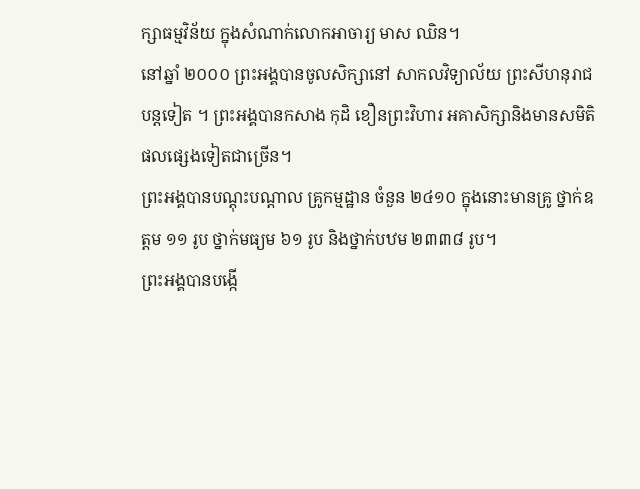ក្សាធម្មវិន័យ ក្នុងសំណាក់លោកអាចារ្យ មាស ឈិន។
នៅឆ្នាំ ២០០០ ព្រះអង្គបានចូលសិក្សានៅ សាកលវិទ្យាល័យ ព្រះសីហនុរាជបន្តទៀត ។ ព្រះអង្គបានកសាង កុដិ ខឿនព្រះវិហារ អគាសិក្សានិងមានសមិតិផលផ្សេងទៀតជាច្រើន។
ព្រះអង្គបានបណ្តុះបណ្តាល គ្រូកម្មដ្ឋាន ចំនួន ២៤១០ ក្នុងនោះមានគ្រូ ថ្នាក់ឧត្តម ១១ រូប ថ្នាក់មធ្យម ៦១ រូប និងថ្នាក់បឋម ២៣៣៨ រូប។
ព្រះអង្គបានបង្កើ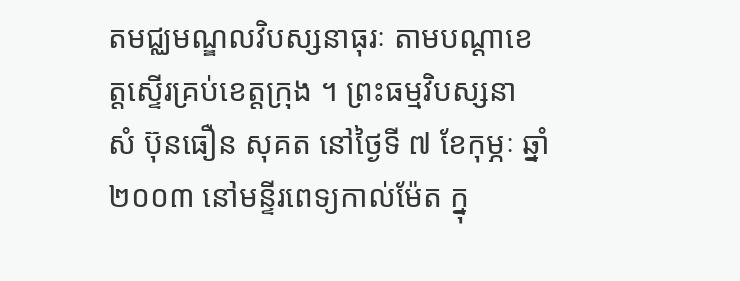តមជ្ឈមណ្ឌលវិបស្សនាធុរៈ តាមបណ្តាខេត្តស្ទើរគ្រប់ខេត្តក្រុង ។ ព្រះធម្មវិបស្សនា សំ ប៊ុនធឿន សុគត នៅថ្ងៃទី ៧ ខែកុម្ភៈ ឆ្នាំ២០០៣ នៅមន្ទីរពេទ្យកាល់ម៉ែត ក្នុ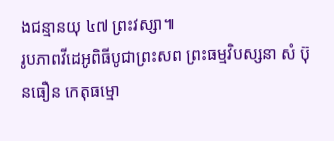ងជន្មានយុ ៤៧ ព្រះវស្សា៕
រូបភាពវីដេអូពិធីបូជាព្រះសព ព្រះធម្មវិបស្សនា សំ ប៊ុនធឿន កេតុធម្មោ